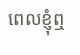ពេលខ្ញុំឮ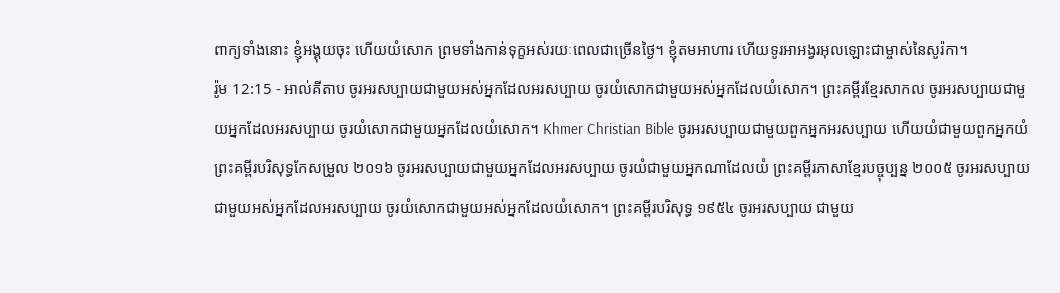ពាក្យទាំងនោះ ខ្ញុំអង្គុយចុះ ហើយយំសោក ព្រមទាំងកាន់ទុក្ខអស់រយៈពេលជាច្រើនថ្ងៃ។ ខ្ញុំតមអាហារ ហើយទូរអាអង្វរអុលឡោះជាម្ចាស់នៃសូរ៉កា។
រ៉ូម 12:15 - អាល់គីតាប ចូរអរសប្បាយជាមួយអស់អ្នកដែលអរសប្បាយ ចូរយំសោកជាមួយអស់អ្នកដែលយំសោក។ ព្រះគម្ពីរខ្មែរសាកល ចូរអរសប្បាយជាមួយអ្នកដែលអរសប្បាយ ចូរយំសោកជាមួយអ្នកដែលយំសោក។ Khmer Christian Bible ចូរអរសប្បាយជាមួយពួកអ្នកអរសប្បាយ ហើយយំជាមួយពួកអ្នកយំ ព្រះគម្ពីរបរិសុទ្ធកែសម្រួល ២០១៦ ចូរអរសប្បាយជាមួយអ្នកដែលអរសប្បាយ ចូរយំជាមួយអ្នកណាដែលយំ ព្រះគម្ពីរភាសាខ្មែរបច្ចុប្បន្ន ២០០៥ ចូរអរសប្បាយជាមួយអស់អ្នកដែលអរសប្បាយ ចូរយំសោកជាមួយអស់អ្នកដែលយំសោក។ ព្រះគម្ពីរបរិសុទ្ធ ១៩៥៤ ចូរអរសប្បាយ ជាមួយ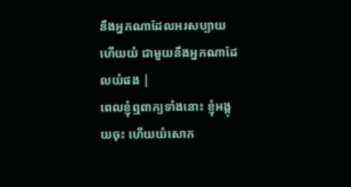នឹងអ្នកណាដែលអរសប្បាយ ហើយយំ ជាមួយនឹងអ្នកណាដែលយំផង |
ពេលខ្ញុំឮពាក្យទាំងនោះ ខ្ញុំអង្គុយចុះ ហើយយំសោក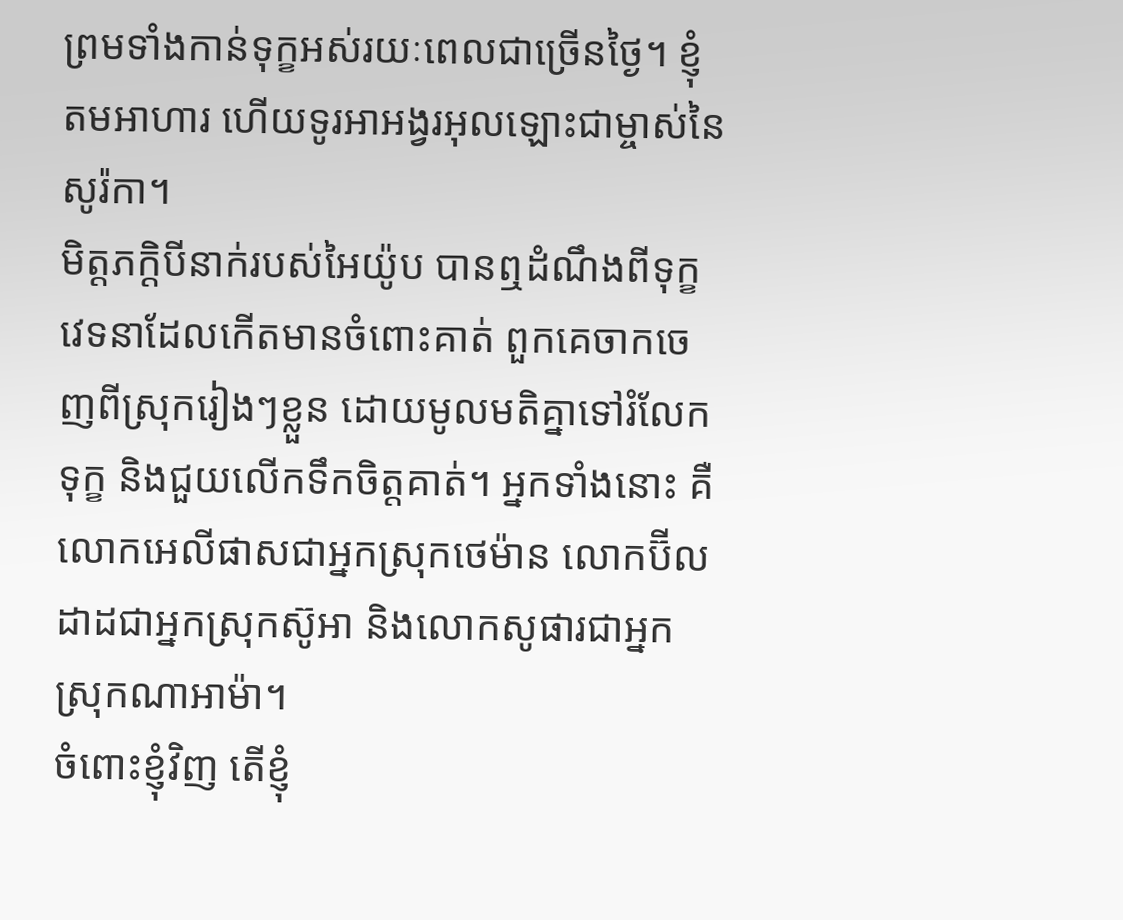ព្រមទាំងកាន់ទុក្ខអស់រយៈពេលជាច្រើនថ្ងៃ។ ខ្ញុំតមអាហារ ហើយទូរអាអង្វរអុលឡោះជាម្ចាស់នៃសូរ៉កា។
មិត្តភក្ដិបីនាក់របស់អៃយ៉ូប បានឮដំណឹងពីទុក្ខវេទនាដែលកើតមានចំពោះគាត់ ពួកគេចាកចេញពីស្រុករៀងៗខ្លួន ដោយមូលមតិគ្នាទៅរំលែកទុក្ខ និងជួយលើកទឹកចិត្តគាត់។ អ្នកទាំងនោះ គឺលោកអេលីផាសជាអ្នកស្រុកថេម៉ាន លោកប៊ីលដាដជាអ្នកស្រុកស៊ូអា និងលោកសូផារជាអ្នកស្រុកណាអាម៉ា។
ចំពោះខ្ញុំវិញ តើខ្ញុំ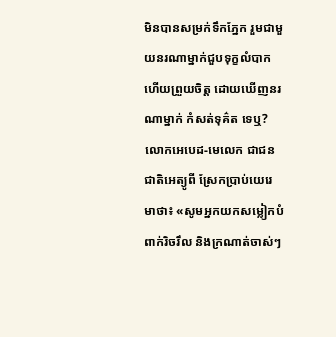មិនបានសម្រក់ទឹកភ្នែក រួមជាមួយនរណាម្នាក់ជួបទុក្ខលំបាក ហើយព្រួយចិត្ត ដោយឃើញនរណាម្នាក់ កំសត់ទុគ៌ត ទេឬ?
លោកអេបេដ-មេលេក ជាជនជាតិអេត្យូពី ស្រែកប្រាប់យេរេមាថា៖ «សូមអ្នកយកសម្លៀកបំពាក់រិចរឹល និងក្រណាត់ចាស់ៗ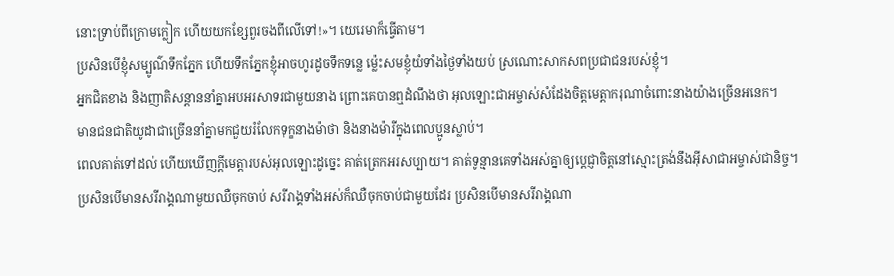នោះទ្រាប់ពីក្រោមក្លៀក ហើយយកខ្សែពួរចងពីលើទៅ!»។ យេរេមាក៏ធ្វើតាម។
ប្រសិនបើខ្ញុំសម្បូណ៌ទឹកភ្នែក ហើយទឹកភ្នែកខ្ញុំអាចហូរដូចទឹកទន្លេ ម៉្លេះសមខ្ញុំយំទាំងថ្ងៃទាំងយប់ ស្រណោះសាកសពប្រជាជនរបស់ខ្ញុំ។
អ្នកជិតខាង និងញាតិសន្ដាននាំគ្នាអបអរសាទរជាមួយនាង ព្រោះគេបានឮដំណឹងថា អុលឡោះជាអម្ចាស់សំដែងចិត្តមេត្ដាករុណាចំពោះនាងយ៉ាងច្រើនអនេក។
មានជនជាតិយូដាជាច្រើននាំគ្នាមកជួយរំលែកទុក្ខនាងម៉ាថា និងនាងម៉ារីក្នុងពេលប្អូនស្លាប់។
ពេលគាត់ទៅដល់ ហើយឃើញក្តីមេត្តារបស់អុលឡោះដូច្នេះ គាត់ត្រេកអរសប្បាយ។ គាត់ទូន្មានគេទាំងអស់គ្នាឲ្យប្ដេជ្ញាចិត្ដនៅស្មោះត្រង់នឹងអ៊ីសាជាអម្ចាស់ជានិច្ច។
ប្រសិនបើមានសរីរាង្គណាមួយឈឺចុកចាប់ សរីរាង្គទាំងអស់ក៏ឈឺចុកចាប់ជាមួយដែរ ប្រសិនបើមានសរីរាង្គណា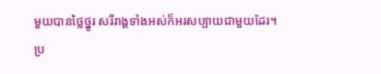មួយបានថ្លៃថ្នូរ សរីរាង្គទាំងអស់ក៏អរសប្បាយជាមួយដែរ។
ប្រ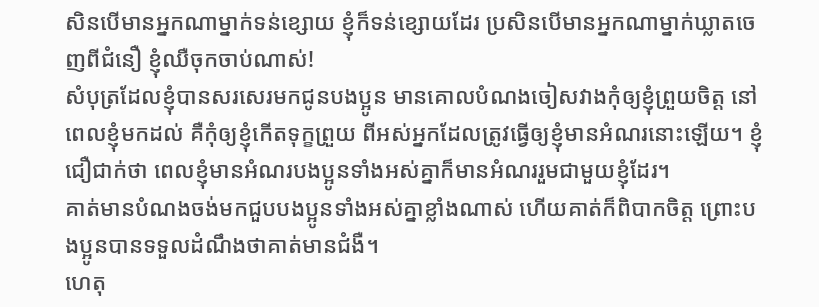សិនបើមានអ្នកណាម្នាក់ទន់ខ្សោយ ខ្ញុំក៏ទន់ខ្សោយដែរ ប្រសិនបើមានអ្នកណាម្នាក់ឃ្លាតចេញពីជំនឿ ខ្ញុំឈឺចុកចាប់ណាស់!
សំបុត្រដែលខ្ញុំបានសរសេរមកជូនបងប្អូន មានគោលបំណងចៀសវាងកុំឲ្យខ្ញុំព្រួយចិត្ដ នៅពេលខ្ញុំមកដល់ គឺកុំឲ្យខ្ញុំកើតទុក្ខព្រួយ ពីអស់អ្នកដែលត្រូវធ្វើឲ្យខ្ញុំមានអំណរនោះឡើយ។ ខ្ញុំជឿជាក់ថា ពេលខ្ញុំមានអំណរបងប្អូនទាំងអស់គ្នាក៏មានអំណររួមជាមួយខ្ញុំដែរ។
គាត់មានបំណងចង់មកជួបបងប្អូនទាំងអស់គ្នាខ្លាំងណាស់ ហើយគាត់ក៏ពិបាកចិត្ដ ព្រោះបងប្អូនបានទទួលដំណឹងថាគាត់មានជំងឺ។
ហេតុ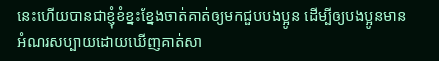នេះហើយបានជាខ្ញុំខំខ្នះខ្នែងចាត់គាត់ឲ្យមកជួបបងប្អូន ដើម្បីឲ្យបងប្អូនមានអំណរសប្បាយដោយឃើញគាត់សា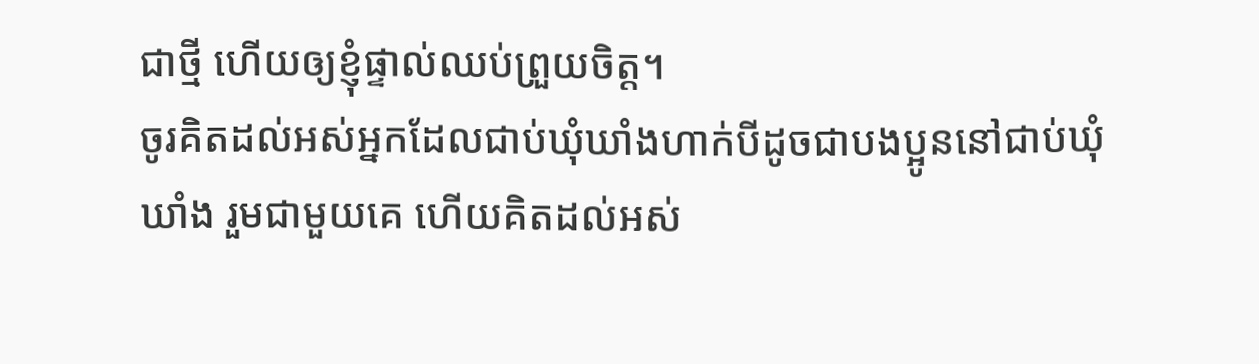ជាថ្មី ហើយឲ្យខ្ញុំផ្ទាល់ឈប់ព្រួយចិត្ដ។
ចូរគិតដល់អស់អ្នកដែលជាប់ឃុំឃាំងហាក់បីដូចជាបងប្អូននៅជាប់ឃុំឃាំង រួមជាមួយគេ ហើយគិតដល់អស់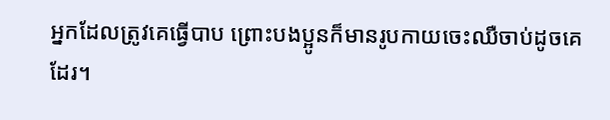អ្នកដែលត្រូវគេធ្វើបាប ព្រោះបងប្អូនក៏មានរូបកាយចេះឈឺចាប់ដូចគេដែរ។